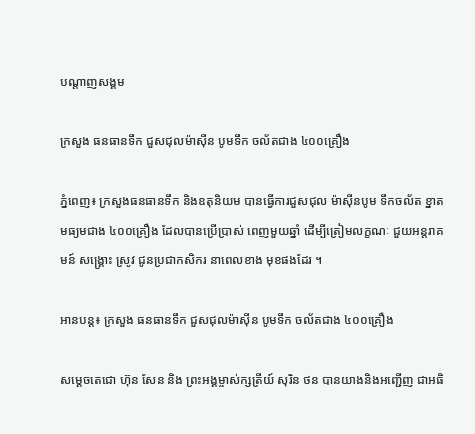បណ្តាញសង្គម

ក្រសួង ធនធានទឹក ជួសជុលម៉ាស៊ីន បូមទឹក ចល័តជាង ៤០០គ្រឿង

ភ្នំពេញ៖ ក្រសួងធនធានទឹក និងឧតុនិយម បានធ្វើការជួសជុល ម៉ាស៊ីនបូម ទឹកចល័ត ខ្នាតមធ្យមជាង ៤០០គ្រឿង ដែលបានប្រើប្រាស់ ពេញមួយឆ្នាំ ដើម្បីត្រៀមលក្ខណៈ ជួយអន្តរាគមន៍ សង្គ្រោះ ស្រូវ ជូនប្រជាកសិករ នាពេលខាង មុខផងដែរ ។

អានបន្ត៖ ក្រសួង ធនធានទឹក ជួសជុលម៉ាស៊ីន បូមទឹក ចល័តជាង ៤០០គ្រឿង

សម្តេចតេជោ ហ៊ុន សែន និង ព្រះអង្គម្ចាស់ក្សត្រីយ៍ សុរិន ថន បានយាងនិងអញ្ជើញ ជាអធិ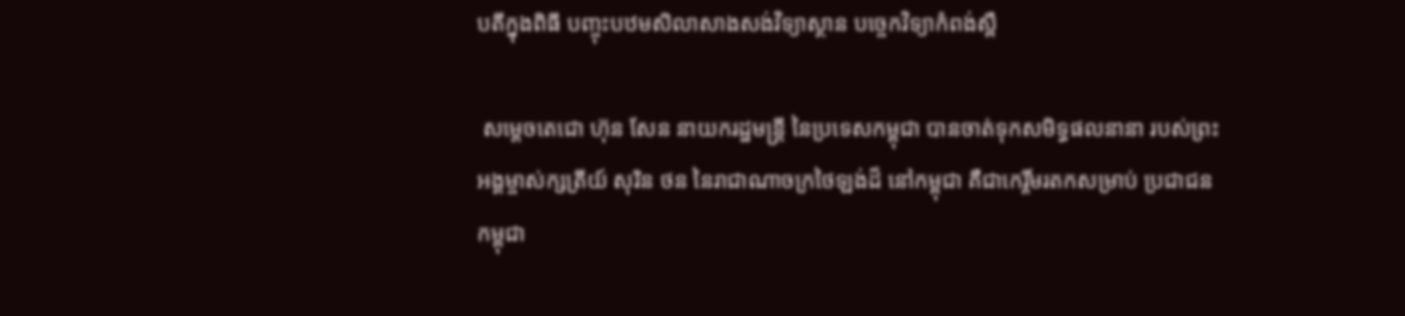បតីក្នុងពិធី បញ្ចុះបឋមសិលាសាងសង់វិទ្យាស្ថាន បច្ចេកវិទ្យាកំពង់ស្ពឺ

 សម្តេចតេជោ ហ៊ុន សែន នាយករដ្ឋមន្រ្តី នៃប្រទេសកម្ពុជា បានចាត់ទុកសមិទ្ធផលនានា របស់ព្រះ អង្គម្ចាស់ក្សត្រីយ៍ សុរិន ថន នៃរាជាណាចក្រថៃឡង់ដ៏ នៅកម្ពុជា គឺជាកេរ្តិ៍មរតកសម្រាប់ ប្រជាជនកម្ពុជា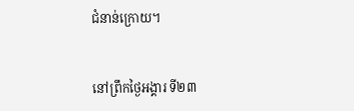ជំនាន់ក្រោយ។


នៅព្រឹកថ្ងៃអង្គារ ទី២៣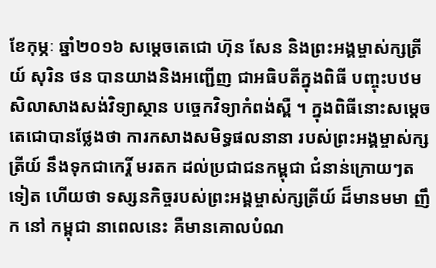ខែកុម្ភៈ ឆ្នាំ២០១៦ សម្តេចតេជោ ហ៊ុន សែន និងព្រះអង្គម្ចាស់ក្សត្រីយ៍ សុរិន ថន បានយាងនិងអញ្ជើញ ជាអធិបតីក្នុងពិធី បញ្ចុះបឋមសិលាសាងសង់វិទ្យាស្ថាន បច្ចេកវិទ្យាកំពង់ស្ពឺ ។ ក្នុងពិធីនោះសម្តេច តេជោបានថ្លែងថា ការកសាងសមិទ្ធផលនានា របស់ព្រះអង្គម្ចាស់ក្សត្រីយ៍ នឹងទុកជាកេរ្តិ៍ មរតក ដល់ប្រជាជនកម្ពុជា ជំនាន់ក្រោយៗតទៀត ហើយថា ទស្សនកិច្ចរបស់ព្រះអង្គម្ចាស់ក្សត្រីយ៍ ដ៏មានមមា ញឹក នៅ កម្ពុជា នាពេលនេះ គឺមានគោលបំណ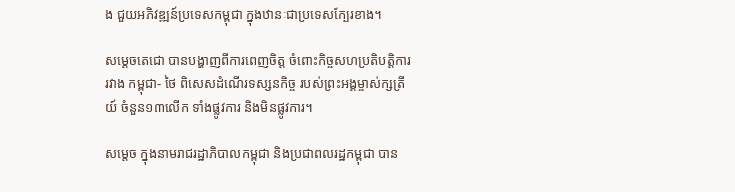ង ជួយអភិវឌ្ឍន៍ប្រទេសកម្ពុជា ក្នុងឋានៈជាប្រទេសក្បែរខាង។

សម្តេចតេជោ បានបង្ហាញពីការពេញចិត្ត ចំពោះកិច្ចសហប្រតិបត្តិការ រវាង កម្ពុជា- ថៃ ពិសេសដំណើរទស្សនកិច្ច របស់ព្រះអង្គម្ចាស់ក្សត្រីយ៍ ចំនួន១៣លើក ទាំងផ្លូវការ និងមិនផ្លូវការ។

សម្តេច ក្នុងនាមរាជរដ្ឋាភិបាលកម្ពុជា និងប្រជាពលរដ្ឋកម្ពុជា បាន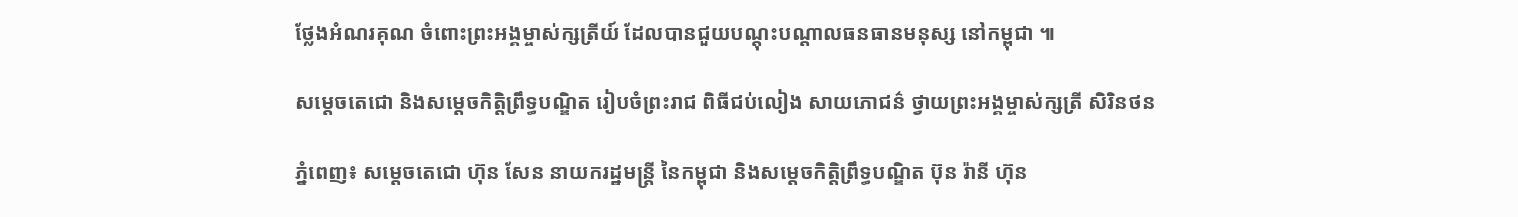ថ្លែងអំណរគុណ ចំពោះព្រះអង្គម្ចាស់ក្សត្រីយ៍ ដែលបានជួយបណ្តុះបណ្តាលធនធានមនុស្ស នៅកម្ពុជា ៕

សម្ដេចតេជោ និងសម្ដេចកិត្តិព្រឹទ្ធបណ្ឌិត រៀបចំព្រះរាជ ពិធីជប់លៀង សាយភោជន៌ ថ្វាយព្រះអង្គម្ចាស់ក្សត្រី សិរិនថន

ភ្នំពេញ៖ សម្ដេចតេជោ ហ៊ុន សែន នាយករដ្ឋមន្ត្រី នៃកម្ពុជា និងសម្ដេចកិត្តិព្រឹទ្ធបណ្ឌិត ប៊ុន រ៉ានី ហ៊ុន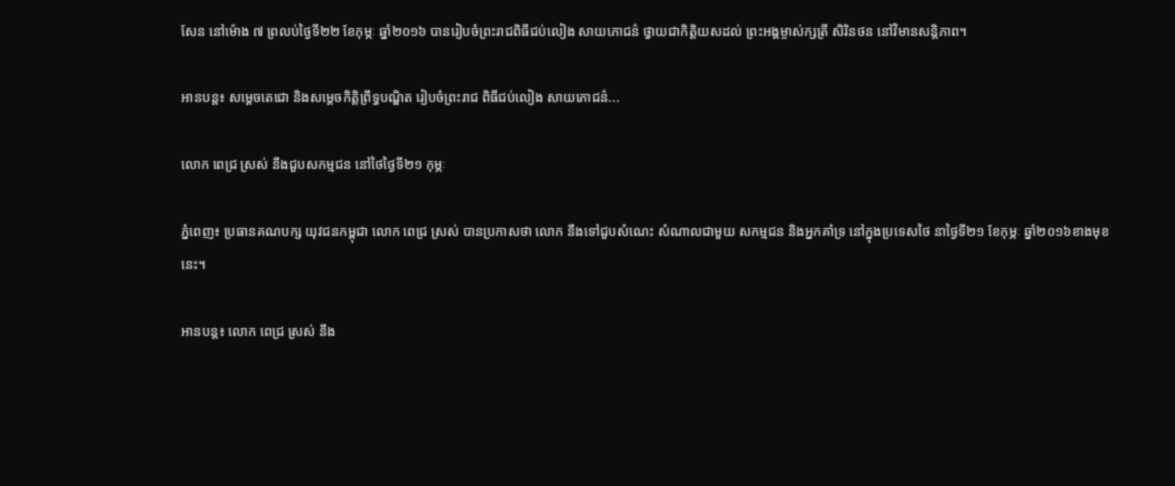សែន នៅម៉ោង ៧ ព្រលប់ថ្ងៃទី២២ ខែកុម្ភៈ ឆ្នាំ២០១៦ បានរៀបចំព្រះរាជពិធីជប់លៀង សាយភោជន៌ ថ្វាយជាកិត្តិយសដល់ ព្រះអង្គម្ចាស់ក្សត្រី សិរិនថន នៅវិមានសន្តិភាព។

អានបន្ត៖ សម្ដេចតេជោ និងសម្ដេចកិត្តិព្រឹទ្ធបណ្ឌិត រៀបចំព្រះរាជ ពិធីជប់លៀង សាយភោជន៌...

លោក ពេជ្រ ស្រស់ នឹងជួបសកម្មជន នៅថៃថ្ងៃទី២១ កុម្ភៈ

ភ្នំពេញ៖ ប្រធានគណបក្ស យុវជនកម្ពុជា លោក ពេជ្រ ស្រស់ បានប្រកាសថា លោក នឹងទៅជួបសំណេះ សំណាលជាមួយ សកម្មជន និងអ្នកគាំទ្រ នៅក្នុងប្រទេសថៃ នាថ្ងៃទី២១ ខែកុម្ភៈ ឆ្នាំ២០១៦ខាងមុខនេះ។

អានបន្ត៖ លោក ពេជ្រ ស្រស់ នឹង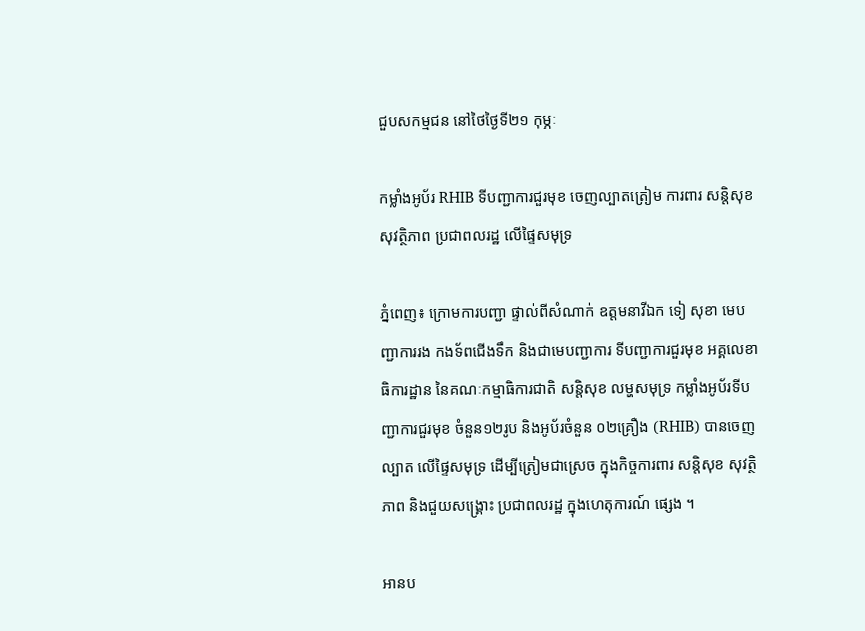ជួបសកម្មជន នៅថៃថ្ងៃទី២១ កុម្ភៈ

កម្លាំងអូប័រ RHIB ទីបញ្ជាការជួរមុខ ចេញល្បាតត្រៀម ការពារ សន្តិសុខ សុវត្ថិភាព ប្រជាពលរដ្ឋ លើផ្ទៃសមុទ្រ

ភ្នំពេញ៖ ក្រោមការបញ្ជា ផ្ទាល់ពីសំណាក់ ឧត្តមនាវីឯក ទៀ សុខា មេបញ្ជាការរង កងទ័ពជើងទឹក និងជាមេបញ្ជាការ ទីបញ្ជាការជួរមុខ អគ្គលេខាធិការដ្ឋាន នៃគណៈកម្មាធិការជាតិ សន្តិសុខ លម្ហសមុទ្រ កម្លាំងអូប័រទីបញ្ជាការជួរមុខ ចំនួន១២រូប និងអូប័រចំនួន ០២គ្រឿង (RHIB) បានចេញល្បាត លើផ្ទៃសមុទ្រ ដើម្បីត្រៀមជាស្រេច ក្នុងកិច្ចការពារ សន្តិសុខ សុវត្ថិភាព និងជួយសង្គ្រោះ ប្រជាពលរដ្ឋ ក្នុងហេតុការណ៍ ផ្សេង ។

អានប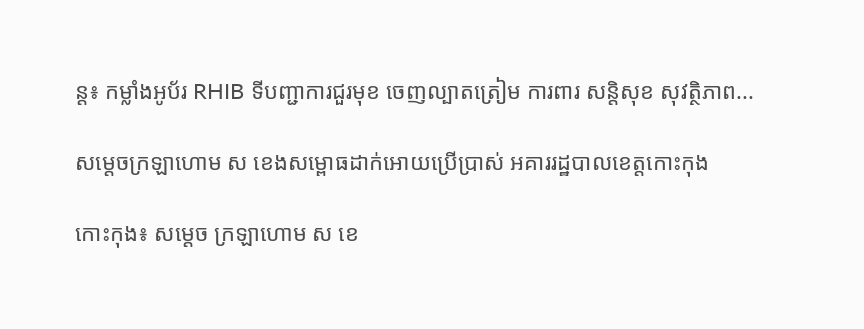ន្ត៖ កម្លាំងអូប័រ RHIB ទីបញ្ជាការជួរមុខ ចេញល្បាតត្រៀម ការពារ សន្តិសុខ សុវត្ថិភាព...

សម្តេចក្រឡាហោម ស ខេងសម្ពោធដាក់អោយប្រើប្រាស់ អគាររដ្ឋបាលខេត្តកោះកុង

កោះកុង៖ សម្តេច ក្រឡាហោម ស ខេ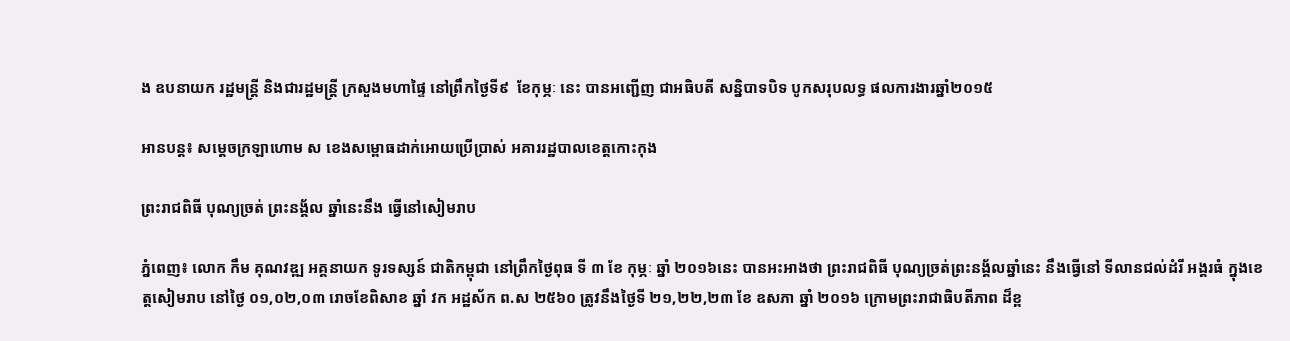ង ឧបនាយក រដ្ឋមន្ត្រី និងជារដ្ឋមន្ត្រី ក្រសួងមហាផ្ទៃ នៅព្រឹកថ្ងៃទី៩  ខែកុម្ភៈ នេះ បានអញ្ជើញ ជាអធិបតី សន្និបាទបិទ បូកសរុបលទ្ធ ផលការងារឆ្នាំ២០១៥

អានបន្ត៖ សម្តេចក្រឡាហោម ស ខេងសម្ពោធដាក់អោយប្រើប្រាស់ អគាររដ្ឋបាលខេត្តកោះកុង

ព្រះរាជពិធី បុណ្យច្រត់ ព្រះនង្គ័ល ឆ្នាំនេះនឹង ធ្វើនៅសៀមរាប

ភ្នំពេញ៖ លោក កឹម គុណវឌ្ឍ អគ្គនាយក ទូរទស្សន៍ ជាតិកម្ពុជា នៅព្រឹកថ្ងៃពុធ ទី ៣ ខែ កុម្ភៈ ឆ្នាំ ២០១៦នេះ បានអះអាងថា ព្រះរាជពិធី បុណ្យច្រត់ព្រះនង្គ័លឆ្នាំនេះ នឹងធ្វើនៅ ទីលានជល់ដំរី អង្គរធំ ក្នុងខេត្តសៀមរាប នៅថ្ងៃ ០១,០២,០៣ រោចខែពិសាខ ឆ្នាំ វក អដ្ឋស័ក ព.ស ២៥៦០ ត្រូវនឹងថ្ងៃទី ២១,២២,២៣ ខែ ឧសភា ឆ្នាំ ២០១៦ ក្រោមព្រះរាជាធិបតីភាព ដ៏ខ្ព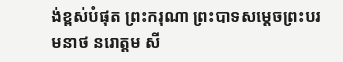ង់ខ្ពស់បំផុត ព្រះករុណា ព្រះបាទសម្តេចព្រះបរមនាថ នរោត្តម សី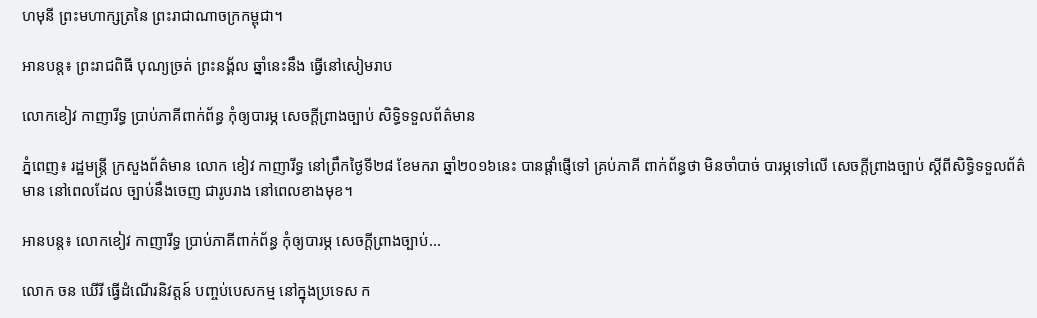ហមុនី ព្រះមហាក្សត្រនៃ ព្រះរាជាណាចក្រកម្ពុជា។

អានបន្ត៖ ព្រះរាជពិធី បុណ្យច្រត់ ព្រះនង្គ័ល ឆ្នាំនេះនឹង ធ្វើនៅសៀមរាប

លោកខៀវ កាញារីទ្ធ ប្រាប់ភាគីពាក់ព័ន្ធ កុំឲ្យបារម្ភ សេចក្តីព្រាងច្បាប់ សិទ្ធិទទួលព័ត៌មាន

ភ្នំពេញ៖ រដ្ឋមន្រ្តី ក្រសួងព័ត៌មាន លោក ខៀវ កាញារីទ្ធ នៅព្រឹកថ្ងៃទី២៨ ខែមករា ឆ្នាំ២០១៦នេះ បានផ្តាំផ្ញើទៅ គ្រប់ភាគី ពាក់ព័ន្ធថា មិនចាំបាច់ បារម្ភទៅលើ សេចក្តីព្រាងច្បាប់ ស្តីពីសិទ្ធិទទួលព័ត៌មាន នៅពេលដែល ច្បាប់នឹងចេញ ជារូបរាង នៅពេលខាងមុខ។

អានបន្ត៖ លោកខៀវ កាញារីទ្ធ ប្រាប់ភាគីពាក់ព័ន្ធ កុំឲ្យបារម្ភ សេចក្តីព្រាងច្បាប់...

លោក ចន ឃើរី ធ្វើដំណើរនិវត្តន៍ បញ្ចប់បេសកម្ម នៅក្នុងប្រទេស ក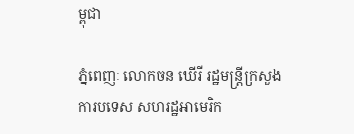ម្ពុជា

ភ្នំពេញៈ លោកចន ឃើរី រដ្ឋមន្ត្រីក្រសួង ការបទេស សហរដ្ឋអាមេរិក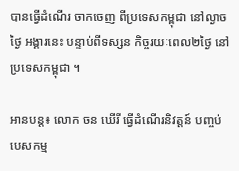បានធ្វើដំណើរ ចាកចេញ ពីប្រទេសកម្ពុជា នៅល្ងាចថ្ងៃ អង្គារនេះ បន្ទាប់ពីទស្សន កិច្ចរយៈពេល២ថ្ងៃ នៅប្រទេសកម្ពុជា ។

អានបន្ត៖ លោក ចន ឃើរី ធ្វើដំណើរនិវត្តន៍ បញ្ចប់បេសកម្ម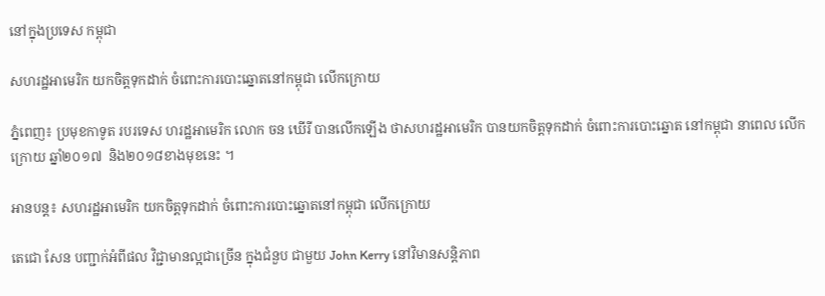នៅក្នុងប្រទេស កម្ពុជា

សហរដ្ឋអាមេរិក យកចិត្តទុកដាក់ ចំពោះការបោះឆ្នោតនៅកម្ពុជា លើកក្រោយ

ភ្នំពេញ៖ ប្រមុខកាទូត របរទេស ហរដ្ឋអាមេរិក លោក ចន ឃើរី បានលើកឡើង ថាសហរដ្ឋអាមេរិក បានយកចិត្តទុកដាក់ ចំពោះការបោះឆ្នោត នៅកម្ពុជា នាពេល លើកក្រោយ ឆ្នាំ២០១៧  និង២០១៨ខាងមុខនេះ ។

អានបន្ត៖ សហរដ្ឋអាមេរិក យកចិត្តទុកដាក់ ចំពោះការបោះឆ្នោតនៅកម្ពុជា លើកក្រោយ

តេជោ សែន បញ្ជាក់អំពីផល វិជ្ជាមានល្អជាច្រើន ក្នុងជំនួប ជាមួយ John Kerry នៅវិមានសន្តិភាព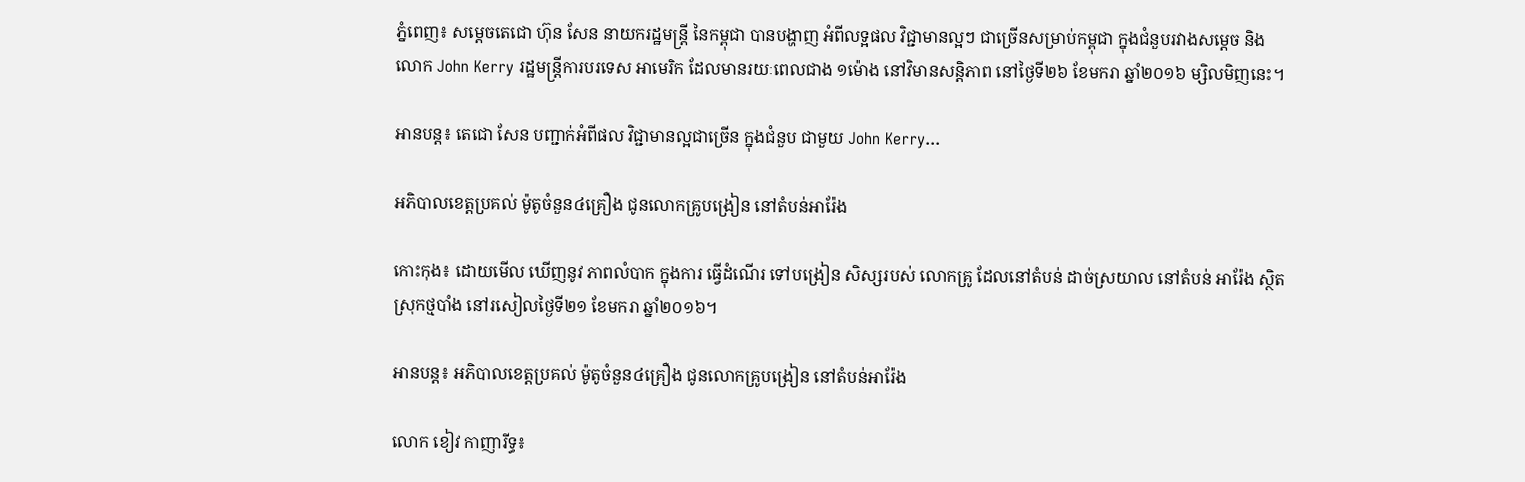ភ្នំពេញ៖ សម្តេចតេជោ ហ៊ុន សែន នាយករដ្ឋមន្រ្តី នៃកម្ពុជា បានបង្ហាញ អំពីលទ្អផល វិជ្ជាមានល្អៗ ជាច្រើនសម្រាប់កម្ពុជា ក្នុងជំនួបរវាងសម្តេច និង លោក John Kerry រដ្ឋមន្រ្តីការបរទេស អាមេរិក ដែលមានរយៈពេលជាង ១ម៉ោង នៅវិមានសន្តិភាព នៅថ្ងៃទី២៦ ខែមករា ឆ្នាំ២០១៦ ម្សិលមិញនេះ។

អានបន្ត៖ តេជោ សែន បញ្ជាក់អំពីផល វិជ្ជាមានល្អជាច្រើន ក្នុងជំនួប ជាមួយ John Kerry...

អភិបាលខេត្តប្រគល់ ម៉ូតូចំនួន៤គ្រឿង ជូនលោកគ្រូបង្រៀន នៅតំបន់អារ៉ែង

កោះកុង៖ ដោយមើល ឃើញនូវ ភាពលំបាក ក្នុងការ ធ្វើដំណើរ ទៅបង្រៀន សិស្សរបស់ លោកគ្រូ ដែលនៅតំបន់ ដាច់ស្រយាល នៅតំបន់ អារ៉ែង ស្ថិតស្រុកថ្មបាំង នៅរសៀលថ្ងៃទី២១ ខែមករា ឆ្នាំ២០១៦។

អានបន្ត៖ អភិបាលខេត្តប្រគល់ ម៉ូតូចំនួន៤គ្រឿង ជូនលោកគ្រូបង្រៀន នៅតំបន់អារ៉ែង

លោក ខៀវ កាញារីទ្ធ៖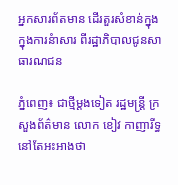អ្នកសារព័តមាន ដើរតួរសំខាន់ក្នុង ក្នុងការនំាសារ ពីរដ្ឋាភិបាលជូនសាធារណជន

ភ្នំពេញ៖ ជាថ្មីម្តងទៀត រដ្ឋមន្ត្រី ក្រសួងព័ត៌មាន លោក ខៀវ កាញារីទ្ធ នៅតែអះអាងថា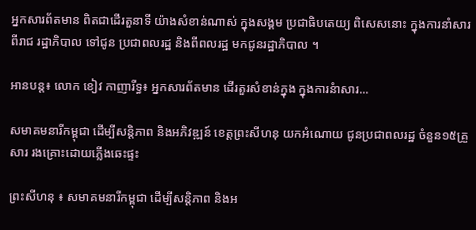អ្នកសារព័តមាន ពិតជាដើរតួនាទី យ៉ាងសំខាន់ណាស់ ក្នុងសង្គម ប្រជាធិបតេយ្យ ពិសេសនោះ ក្នុងការនាំសារ ពីរាជ រដ្ឋាភិបាល ទៅជូន ប្រជាពលរដ្ឋ និងពីពលរដ្ឋ មកជូនរដ្ឋាភិបាល ។

អានបន្ត៖ លោក ខៀវ កាញារីទ្ធ៖ អ្នកសារព័តមាន ដើរតួរសំខាន់ក្នុង ក្នុងការនំាសារ...

សមាគមនារីកម្ពុជា ដើម្បីសន្តិភាព និងអភិវឌ្ឍន៍ ខេត្តព្រះសីហនុ យកអំណោយ ជូនប្រជាពលរដ្ឋ ចំនួន១៥គ្រួសារ រងគ្រោះដោយភ្លើងឆេះផ្ទះ

ព្រះសីហនុ ៖ សមាគមនារីកម្ពុជា ដើម្បីសន្តិភាព និងអ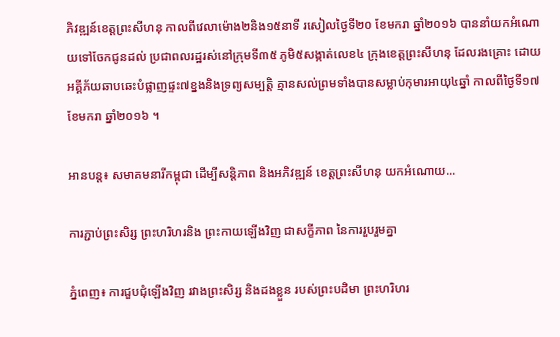ភិវឌ្ឍន៍ខេត្តព្រះសីហនុ កាលពីវេលាម៉ោង២និង១៥នាទី រសៀលថ្ងៃទី២០ ខែមករា ឆ្នាំ២០១៦ បាននាំយកអំណោយទៅចែកជូនដល់ ប្រជាពលរដ្ឋរស់នៅក្រុមទី៣៥ ភូមិ៥សង្កាត់លេខ៤ ក្រុងខេត្តព្រះសីហនុ ដែលរងគ្រោះ ដោយអគ្គីភ័យឆាបឆេះបំផ្លាញផ្ទះ៧ខ្នងនិងទ្រព្យសម្បត្តិ គ្មានសល់ព្រមទាំងបានសម្លាប់កុមារអាយុ៤ឆ្នាំ កាលពីថ្ងៃទី១៧ ខែមករា ឆ្នាំ២០១៦ ។

អានបន្ត៖ សមាគមនារីកម្ពុជា ដើម្បីសន្តិភាព និងអភិវឌ្ឍន៍ ខេត្តព្រះសីហនុ យកអំណោយ...

ការភ្ជាប់ព្រះសិរ្ស ព្រះហរិហរនិង ព្រះកាយឡើងវិញ ជាសក្ខីភាព នៃការរួបរួមគ្នា

ភ្នំពេញ៖ ការជួបជុំឡើងវិញ រវាងព្រះសិរ្ស និងដងខ្លួន របស់ព្រះបដិមា ព្រះហរិហរ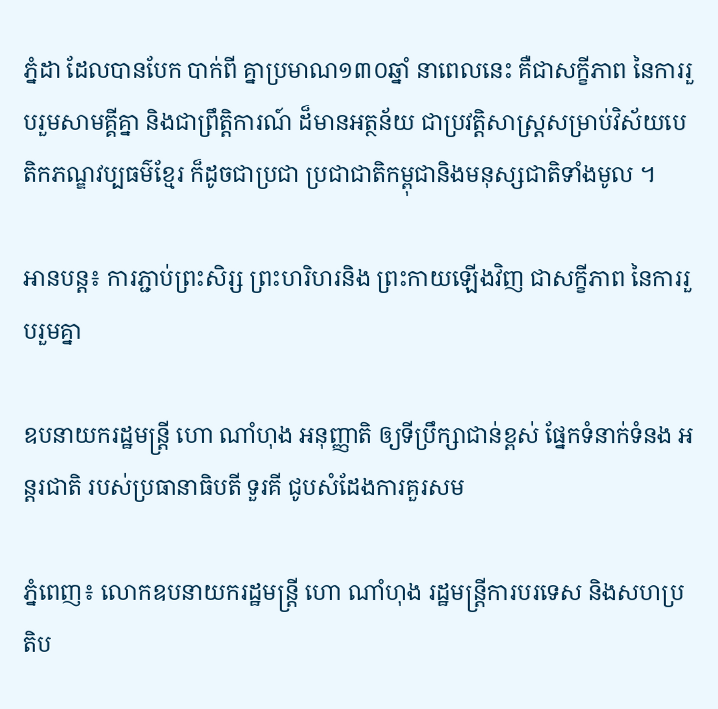ភ្នំដា ដែលបានបែក បាក់ពី គ្នាប្រមាណ១៣០ឆ្នាំ នាពេលនេះ គឺជាសក្ខីភាព នៃការរួបរួមសាមគ្គីគ្នា និងជាព្រឹត្តិការណ៍ ដ៏មានអត្ថន័យ ជាប្រវត្តិសាស្រ្តសម្រាប់វិស័យបេតិកភណ្ឌវប្បធម៌ខ្មែរ ក៏ដូចជាប្រជា ប្រជាជាតិកម្ពុជានិងមនុស្សជាតិទាំងមូល ។

អានបន្ត៖ ការភ្ជាប់ព្រះសិរ្ស ព្រះហរិហរនិង ព្រះកាយឡើងវិញ ជាសក្ខីភាព នៃការរួបរួមគ្នា

ឧបនាយករដ្ឋមន្ត្រី ហោ ណាំហុង អនុញ្ញាតិ ឲ្យទីប្រឹក្សាជាន់ខ្ពស់ ផ្នែកទំនាក់ទំនង អន្តរជាតិ របស់ប្រធានាធិបតី ទួរគី ជូបសំដែងការគួរសម

ភ្នំពេញ៖ លោកឧបនាយករដ្ឋមន្រ្តី ហោ ណាំហុង រដ្ឋមន្រ្តីការបរទេស និងសហប្រតិប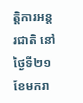ត្តិការអន្តរជាតិ នៅថ្ងៃទី២១ ខែមករា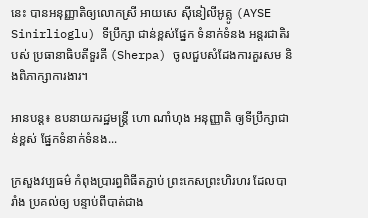នេះ បានអនុញ្ញាតិឲ្យលោកស្រី អាយសេ ស៊ីនៀលីអូគ្លូ (AYSE Sinirlioglu) ទីប្រឹក្សា ជាន់ខ្ពស់ផ្នែក ទំនាក់ទំនង អន្តរជាតិរបស់ ប្រធានាធិបតីទួរគី (Sherpa) ចូលជួបសំដែងការគួរសម និងពិភាក្សាការងារ។

អានបន្ត៖ ឧបនាយករដ្ឋមន្ត្រី ហោ ណាំហុង អនុញ្ញាតិ ឲ្យទីប្រឹក្សាជាន់ខ្ពស់ ផ្នែកទំនាក់ទំនង...

ក្រសួងវប្បធម៌ កំពុងប្រារព្ធពិធីតភ្ជាប់ ព្រះកេសព្រះហិរហរ ដែលបារាំង ប្រគល់ឲ្យ បន្ទាប់ពីបាត់ជាង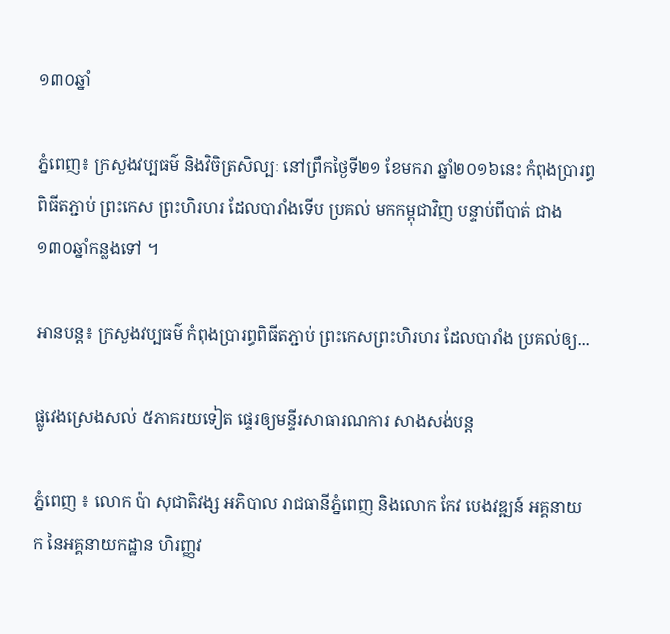១៣០ឆ្នាំ

ភ្នំពេញ៖ ក្រសួងវប្បធម៌ និងវិចិត្រសិល្បៈ នៅព្រឹកថ្ងៃទី២១ ខែមករា ឆ្នាំ២០១៦នេះ កំពុងប្រារព្ធពិធីតភ្ជាប់ ព្រះកេស ព្រះហិរហរ ដែលបារាំងទើប ប្រគល់ មកកម្ពុជាវិញ បន្ទាប់ពីបាត់ ជាង ១៣០ឆ្នាំកន្លងទៅ ។

អានបន្ត៖ ក្រសួងវប្បធម៌ កំពុងប្រារព្ធពិធីតភ្ជាប់ ព្រះកេសព្រះហិរហរ ដែលបារាំង ប្រគល់ឲ្យ...

ផ្លូវេងស្រេងសល់ ៥ភាគរយទៀត ផ្ទេរឲ្យមន្ទីរសាធារណការ សាងសង់បន្ត

ភ្នំពេញ ៖ លោក ប៉ា សុជាតិវង្ស អភិបាល រាជធានីភ្នំពេញ និងលោក កែវ បេងវឌ្ឍន៍ អគ្គនាយក នៃអគ្គនាយកដ្ឋាន ហិរញ្ញវ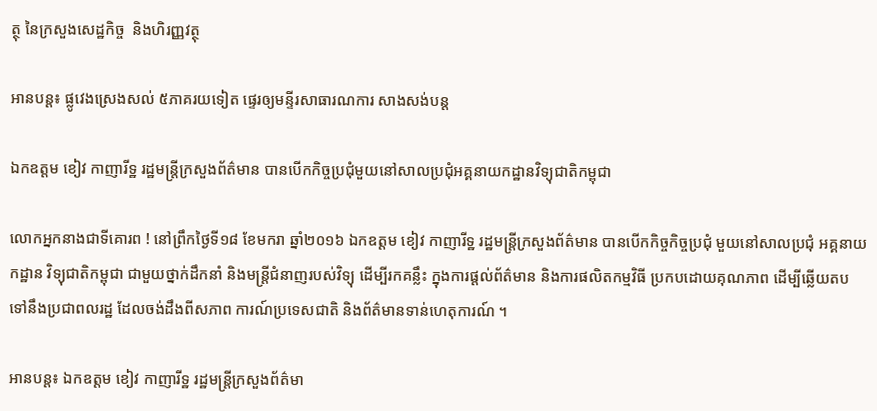ត្ថុ នៃក្រសួងសេដ្ឋកិច្ច  និងហិរញ្ញវត្ថុ

អានបន្ត៖ ផ្លូវេងស្រេងសល់ ៥ភាគរយទៀត ផ្ទេរឲ្យមន្ទីរសាធារណការ សាងសង់បន្ត

ឯកឧត្តម ខៀវ កាញារីទ្ឋ រដ្ឋមន្ត្រីក្រសួងព័ត៌មាន បានបើកកិច្ចប្រជុំមួយនៅសាលប្រជុំអគ្គនាយកដ្ឋានវិទ្យុជាតិកម្ពុជា

លោកអ្នកនាងជាទីគោរព ! នៅព្រឹកថ្ងៃទី១៨ ខែមករា ឆ្នាំ២០១៦ ឯកឧត្តម ខៀវ កាញារីទ្ឋ រដ្ឋមន្ត្រីក្រសួងព័ត៌មាន បានបើកកិច្ចកិច្ចប្រជុំ មួយនៅសាលប្រជុំ អគ្គនាយកដ្ឋាន វិទ្យុជាតិកម្ពុជា ជាមួយថ្នាក់ដឹកនាំ និងមន្ត្រីជំនាញរបស់វិទ្យុ ដើម្បីរកគន្លឹះ ក្នុងការផ្តល់ព័ត៌មាន និងការផលិតកម្មវិធី ប្រកបដោយគុណភាព ដើម្បីឆ្លើយតប ទៅនឹងប្រជាពលរដ្ឋ ដែលចង់ដឹងពីសភាព ការណ៍ប្រទេសជាតិ និងព័ត៌មានទាន់ហេតុការណ៍ ។

អានបន្ត៖ ឯកឧត្តម ខៀវ កាញារីទ្ឋ រដ្ឋមន្ត្រីក្រសួងព័ត៌មា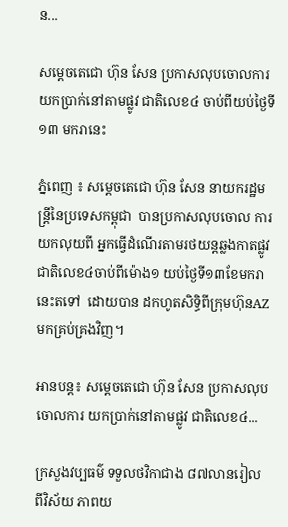ន...

សម្តេចតេជោ ហ៊ុន សែន ប្រកាសលុបចោលការ យកប្រាក់នៅតាមផ្លូវ ជាតិលេខ៤ ចាប់ពីយប់ថ្ងៃទី១៣ មករានេះ

ភ្នំពេញ ៖ សម្តេចតេជោ ហ៊ុន សែន នាយករដ្ឋមន្ត្រីនៃប្រទេសកម្ពុជា  បានប្រកាសលុបចោល ការយកលុយពី អ្នកធ្វើដំណើរតាមរថយន្តឆ្លងកាតផ្លូវជាតិលេខ៤ចាប់ពីម៉ោង១ យប់ថ្ងៃទី១៣ខែមករានេះតទៅ  ដោយបាន ដកហូតសិទ្ធិពីក្រុមហ៊ុនAZមកគ្រប់គ្រងវិញ។

អានបន្ត៖ សម្តេចតេជោ ហ៊ុន សែន ប្រកាសលុបចោលការ យកប្រាក់នៅតាមផ្លូវ ជាតិលេខ៤...

ក្រសួងវប្បធម៌ ទទួលថវិកាជាង ៨៧លានរៀល ពីវិស័យ ភាពយ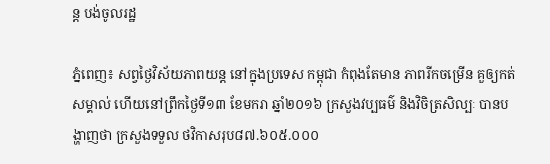ន្ត បង់ចូលរដ្ឋ

ភ្នំពេញ៖ សព្វថ្ងៃវិស័យភាពយន្ត នៅក្នុងប្រទេស កម្ពុជា កំពុងតែមាន ភាពរីកចម្រើន គួឲ្យកត់សម្គាល់ ហើយនៅព្រឹកថ្ងៃទី១៣ ខែមករា ឆ្នាំ២០១៦ ក្រសួងវប្បធម៌ និងវិចិត្រសិល្បៈ បានបង្ហាញថា ក្រសួងទទួល ថវិកាសរុប៨៧.៦០៥.០០០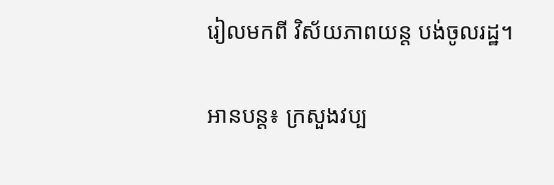រៀលមកពី វិស័យភាពយន្ត បង់ចូលរដ្ឋ។

អានបន្ត៖ ក្រសួងវប្ប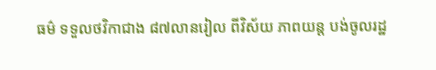ធម៌ ទទួលថវិកាជាង ៨៧លានរៀល ពីវិស័យ ភាពយន្ត បង់ចូលរដ្ឋ